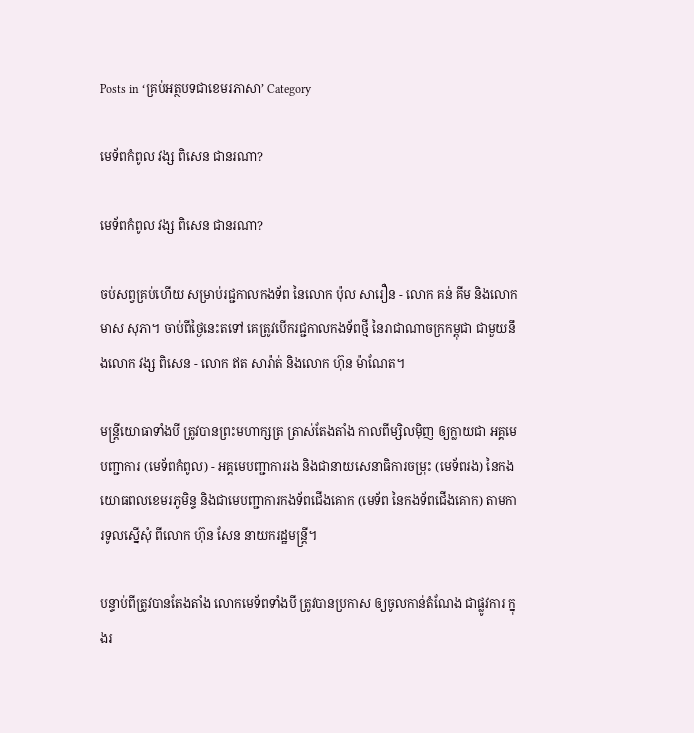Posts in ‘គ្រប់អត្ថបទជាខេមរភាសា’ Category

មេទ័ពកំពូល វង្ស ពិសេន ជានរណា?

មេទ័ពកំពូល វង្ស ពិសេន ជានរណា?

ចប់សព្វគ្រប់ហើយ សម្រាប់រជ្ជកាលកងទ័ព នៃលោក ប៉ុល សារឿន - លោក គន់ គីម និងលោក មាស សុភា។ ចាប់ពីថ្ងៃនេះតទៅ គេត្រូវបើករជ្ជកាលកងទ័ពថ្មី នៃរាជាណាចក្រកម្ពុជា ជាមួយនឹងលោក វង្ស ពិសេន - លោក ឥត សារ៉ាត់ និងលោក ហ៊ុន ម៉ាណែត។

មន្ត្រីយោធាទាំងបី ត្រូវបានព្រះមហាក្សត្រ ត្រាស់តែងតាំង កាលពីម្សិលម៉ិញ ឲ្យក្លាយជា អគ្គមេបញ្ជាការ (មេទ័ពកំពូល) - អគ្គមេបញ្ជាការរង និងជានាយសេនាធិការចម្រុះ (មេទ័ពរង) នៃកងយោធពលខេមរភូមិន្ទ និងជាមេបញ្ជាការកងទ័ពជើងគោក (មេទ័ព នៃកងទ័ពជើងគោក) តាមការទូលស្នើសុំ ពីលោក ហ៊ុន សែន នាយករដ្ឋមន្ត្រី។

បន្ទាប់ពីត្រូវបានតែងតាំង លោកមេទ័ពទាំងបី ត្រូវបានប្រកាស ឲ្យចូលកាន់តំណែង ជាផ្លូវការ ក្នុងរ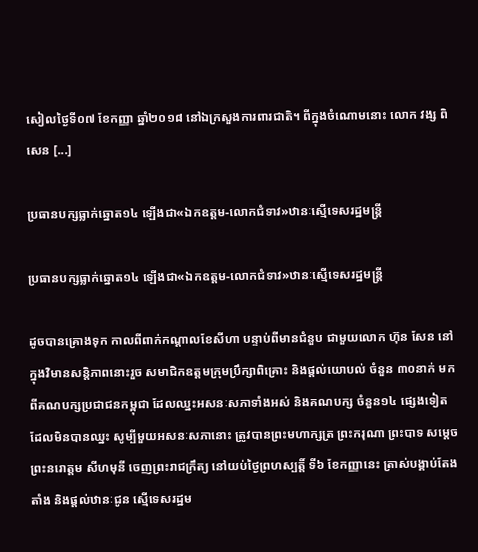សៀលថ្ងៃទី០៧ ខែកញ្ញា ឆ្នាំ២០១៨ នៅឯក្រសួងការពារជាតិ។ ពីក្នុងចំណោមនោះ លោក វង្ស ពិសេន [...]

ប្រធានបក្សធ្លាក់ឆ្នោត១៤ ឡើងជា«ឯកឧត្ដម-លោកជំទាវ»ឋានៈស្មើទេសរដ្ឋមន្ត្រី

ប្រធានបក្សធ្លាក់ឆ្នោត១៤ ឡើងជា«ឯកឧត្ដម-លោកជំទាវ»ឋានៈស្មើទេសរដ្ឋមន្ត្រី

ដូចបានគ្រោងទុក កាលពីពាក់កណ្ដាលខែសីហា បន្ទាប់ពីមានជំនួប ជាមួយលោក ហ៊ុន សែន នៅក្នុងវិមានសន្តិភាពនោះរួច សមាជិកឧត្ដមក្រុមប្រឹក្សាពិគ្រោះ និងផ្ដល់យោបល់ ចំនួន ៣០នាក់ មកពីគណបក្សប្រជាជនកម្ពុជា ដែលឈ្នះអសនៈសភាទាំងអស់ និងគណបក្ស ចំនួន១៤ ផ្សេងទៀត ដែលមិនបានឈ្នះ សូម្បីមួយអសនៈសភានោះ ត្រូវបានព្រះមហាក្សត្រ ព្រះករុណា ព្រះបាទ សម្តេចព្រះនរោត្តម សីហមុនី ចេញព្រះរាជក្រឹត្យ នៅយប់ថ្ងៃព្រហស្បត្តិ៍ ទី៦ ខែកញ្ញានេះ ត្រាស់បង្គាប់តែងតាំង និងផ្តល់ឋានៈជូន ស្មើទេសរដ្ឋម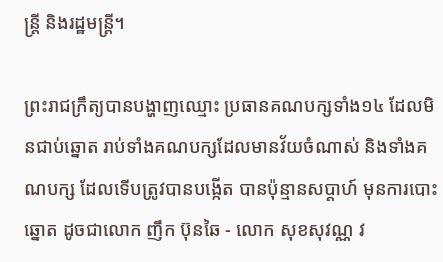ន្រ្តី និងរដ្ឋមន្រ្តី។

ព្រះរាជក្រឹត្យបានបង្ហាញឈ្មោះ ប្រធានគណបក្សទាំង១៤ ដែលមិនជាប់ឆ្នោត រាប់ទាំងគណបក្សដែលមានវ័យចំណាស់ និងទាំងគណបក្ស ដែលទើបត្រូវបានបង្កើត បានប៉ុន្មានសប្ដាហ៍ មុនការបោះឆ្នោត ដូចជាលោក ញឹក ប៊ុនឆៃ - លោក សុខសុវណ្ណ វ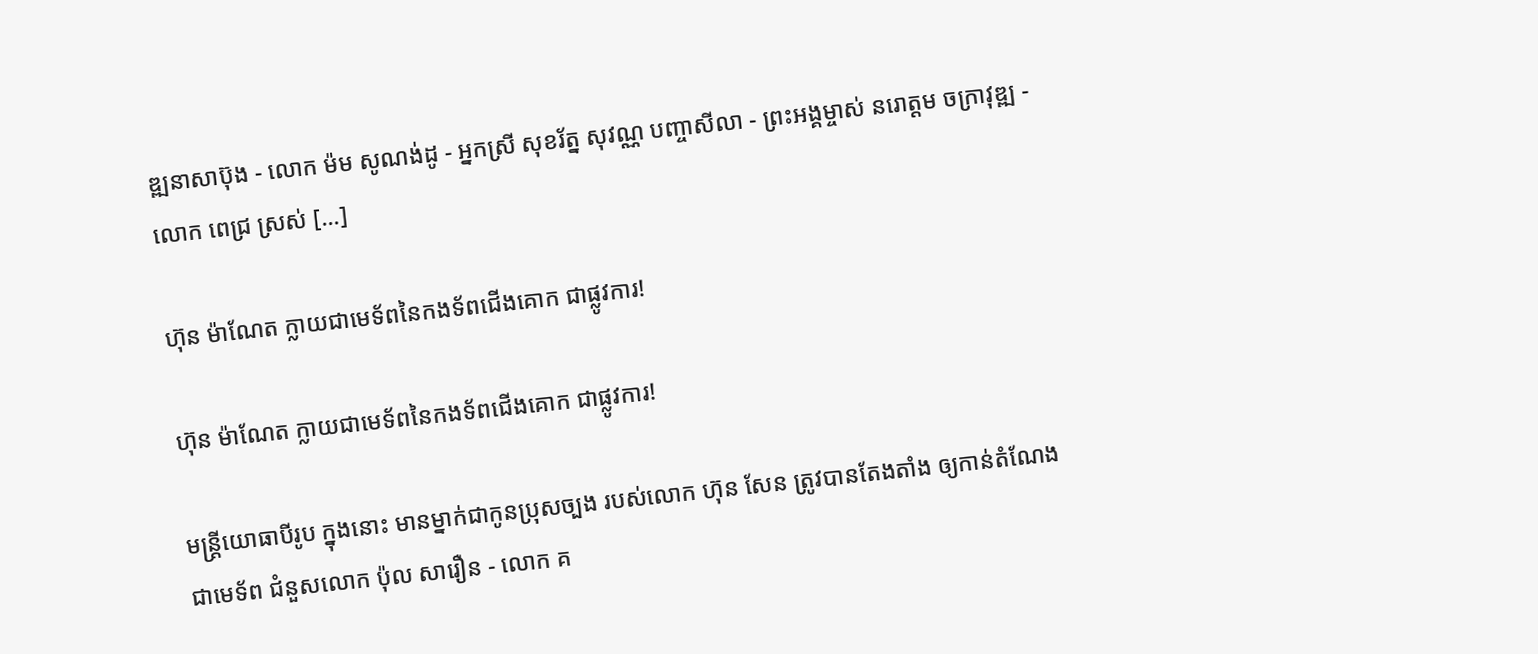ឌ្ឍនាសាប៊ុង - លោក ម៉ម សូណង់ដូ - អ្នកស្រី សុខរ័ត្ន សុវណ្ណ បញ្ចាសីលា - ព្រះអង្គម្ចាស់ នរោត្ដម ចក្រាវុឌ្ឍ - លោក ពេជ្រ ស្រស់ [...]

ហ៊ុន ម៉ាណែត ក្លាយជាមេទ័ពនៃកងទ័ពជើងគោក ជាផ្លូវការ!

ហ៊ុន ម៉ាណែត ក្លាយជាមេទ័ពនៃកងទ័ពជើងគោក ជាផ្លូវការ!

មន្ត្រីយោធាបីរូប ក្នុងនោះ មានម្នាក់ជាកូនប្រុសច្បង របស់លោក ហ៊ុន សែន ត្រូវបានតែងតាំង ឲ្យកាន់តំណែងជាមេទ័ព ជំនួសលោក ប៉ុល សារឿន - លោក គ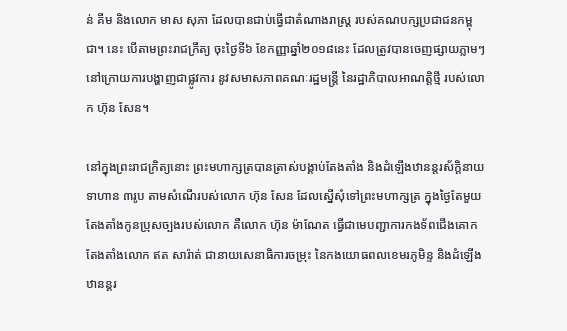ន់ គីម និងលោក មាស សុភា ដែលបានជាប់ធ្វើជាតំណាងរាស្ត្រ របស់គណបក្សប្រជាជនកម្ពុជា។ នេះ បើតាមព្រះរាជក្រឹត្យ ចុះថ្ងៃទី៦ ខែកញ្ញាឆ្នាំ២០១៨នេះ ដែលត្រូវបានចេញផ្សាយភ្លាមៗ នៅក្រោយការបង្ហាញជាផ្លូវការ នូវសមាសភាពគណៈរដ្ឋមន្ត្រី នៃរដ្ឋាភិបាលអាណត្តិថ្មី របស់លោក ហ៊ុន សែន។

នៅក្នុងព្រះរាជក្រិត្យនោះ ព្រះមហាក្សត្របានត្រាស់បង្គាប់តែងតាំង និងដំឡើងឋានន្ដរស័ក្ដិនាយទាហាន ៣រូប តាមសំណើរបស់លោក ហ៊ុន សែន ដែលស្នើសុំទៅព្រះមហាក្សត្រ ក្នុងថ្ងៃតែមួយ តែងតាំងកូនប្រុសច្បងរបស់លោក គឺលោក ហ៊ុន ម៉ាណែត ធ្វើជាមេបញ្ជាការកងទ័ពជើងគោក តែងតាំងលោក ឥត សារ៉ាត់ ជានាយសេនាធិការចម្រុះ នៃកងយោធពលខេមរភូមិន្ទ និងដំឡើងឋានន្ដរ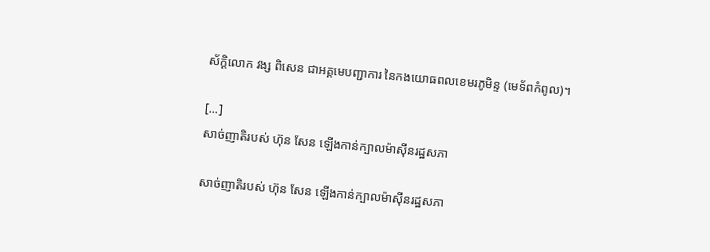ស័ក្ដិលោក វង្ស ពិសេន ជាអគ្គមេបញ្ជាការ នៃកងយោធពលខេមរភូមិន្ទ (មេទ័ពកំពូល)។

[...]
សាច់ញាតិរបស់ ហ៊ុន សែន ឡើងកាន់ក្បាលម៉ាស៊ីនរដ្ឋសភា

សាច់ញាតិរបស់ ហ៊ុន សែន ឡើងកាន់ក្បាលម៉ាស៊ីនរដ្ឋសភា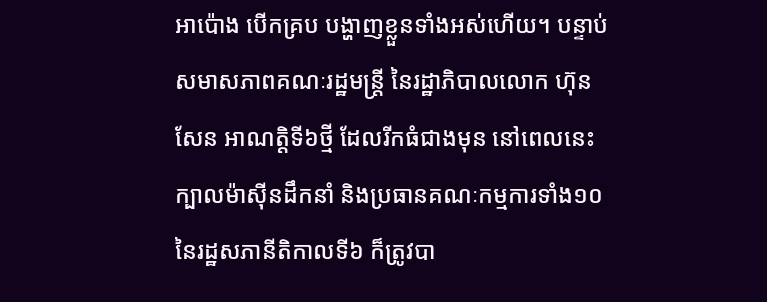អាប៉ោង បើកគ្រប បង្ហាញខ្លួនទាំងអស់ហើយ។ បន្ទាប់សមាសភាពគណៈរដ្ឋមន្ត្រី នៃរដ្ឋាភិបាលលោក ហ៊ុន សែន អាណត្តិទី៦ថ្មី ដែលរីកធំជាងមុន នៅពេលនេះ ក្បាលម៉ាស៊ីនដឹកនាំ និងប្រធានគណៈកម្មការទាំង១០ នៃរដ្ឋសភានីតិកាលទី៦ ក៏ត្រូវបា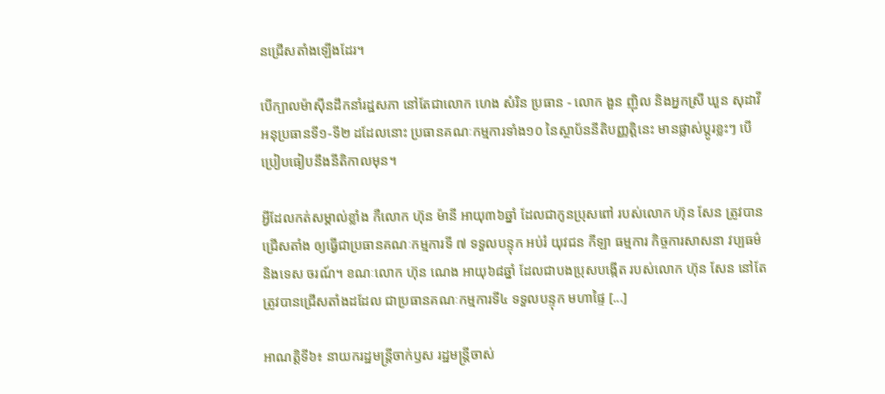នជ្រើសតាំងឡើងដែរ។

បើក្បាលម៉ាស៊ីនដឹកនាំរដ្ឋសភា នៅតែជាលោក ហេង សំរិន ប្រធាន - លោក ងួន ញ៉ិល និងអ្នកស្រី ឃួន សុដាវី អនុប្រធានទី១-ទី២ ដដែលនោះ ប្រធានគណៈកម្មការទាំង១០ នៃស្ថាប័ននីតិបញ្ញត្តិនេះ មានផ្លាស់ប្ដូរខ្លះៗ បើប្រៀបធៀបនឹងនីតិកាលមុន។

អ្វីដែលកត់សម្គាល់ខ្លាំង កឺលោក ហ៊ុន ម៉ានី អាយុ៣៦ឆ្នាំ ដែលជាកូនប្រុសពៅ របស់លោក ហ៊ុន សែន ត្រូវបានជ្រើសតាំង ឲ្យធ្វើជាប្រធានគណៈកម្មការទី ៧ ទទួលបន្ទុក អប់រំ យុវជន កីឡា ធម្មការ កិច្ចការសាសនា វប្បធម៌ និងទេស ចរណ៍។ ខណៈលោក ហ៊ុន ណេង អាយុ៦៨ឆ្នាំ ដែលជាបងប្រុសបង្កើត របស់លោក ហ៊ុន សែន នៅតែត្រូវបានជ្រើសតាំងដដែល ជាប្រធានគណៈកម្មការទី៤ ទទួលបន្ទុក មហាផ្ទៃ [...]

អាណត្តិទី៦៖ នាយករដ្ឋមន្ត្រីចាក់ឫស រដ្ឋមន្ត្រីចាស់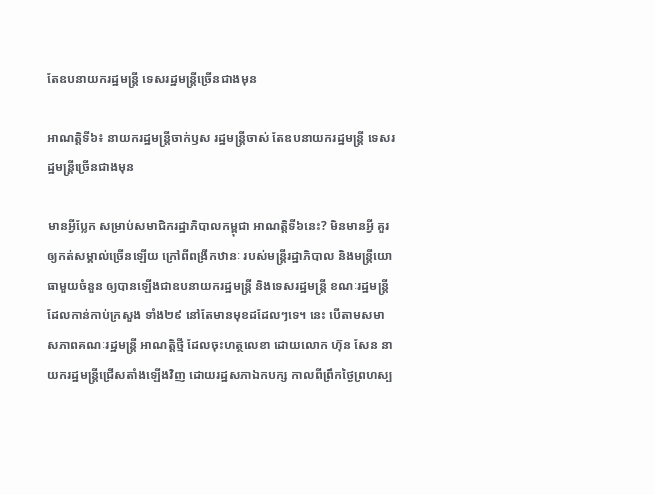តែឧបនាយករដ្ឋមន្ត្រី ទេសរដ្ឋមន្ត្រីច្រើនជាងមុន

អាណត្តិទី៦៖ នាយករដ្ឋមន្ត្រីចាក់ឫស រដ្ឋមន្ត្រីចាស់ តែឧបនាយករដ្ឋមន្ត្រី ទេសរដ្ឋមន្ត្រីច្រើនជាងមុន

មានអ្វីប្លែក សម្រាប់សមាជិករដ្ឋាភិបាលកម្ពុជា អាណត្តិទី៦នេះ? មិនមានអ្វី គួរឲ្យកត់សម្គាល់ច្រើនឡើយ ក្រៅពីពង្រីកឋានៈ របស់មន្ត្រីរដ្ឋាភិបាល និងមន្ត្រីយោធាមួយចំនួន ឲ្យបានឡើងជាឧបនាយករដ្ឋមន្ត្រី និងទេសរដ្ឋមន្ត្រី ខណៈរដ្ឋមន្ត្រី ដែលកាន់កាប់ក្រសួង ទាំង២៩ នៅតែមានមុខដដែលៗទេ។ នេះ បើតាមសមាសភាពគណៈរដ្ឋមន្ត្រី អាណត្តិថ្មី ដែលចុះហត្ថលេខា ដោយលោក ហ៊ុន សែន នាយករដ្ឋមន្ត្រីជ្រើសតាំងឡើងវិញ ដោយរដ្ឋសភាឯកបក្ស កាលពីព្រឹកថ្ងៃព្រហស្ប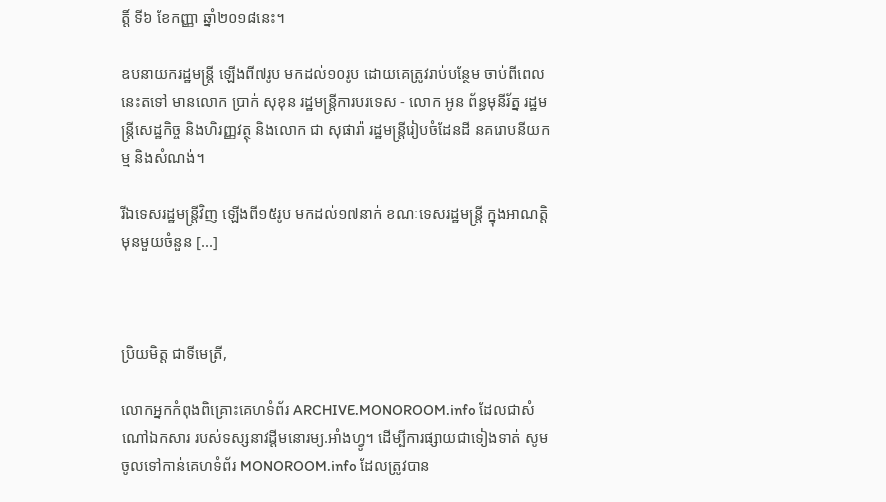ត្តិ៍ ទី៦ ខែកញ្ញា ឆ្នាំ២០១៨នេះ។

ឧបនាយករដ្ឋមន្ត្រី ឡើងពី៧រូប មកដល់១០រូប ដោយគេត្រូវរាប់បន្ថែម ចាប់ពីពេលនេះតទៅ មានលោក ប្រាក់ សុខុន រដ្ឋមន្ត្រីការបរទេស - លោក អូន ព័ន្ធមុនីរ័ត្ន រដ្ឋមន្ត្រីសេដ្ឋកិច្ច និងហិរញ្ញវត្ថុ និងលោក ជា សុផារ៉ា រដ្ឋមន្ត្រីរៀបចំដែនដី នគរោបនីយកម្ម និងសំណង់។

រីឯទេសរដ្ឋមន្ត្រីវិញ ឡើងពី១៥រូប មកដល់១៧នាក់ ខណៈទេសរដ្ឋមន្ត្រី ក្នុងអាណត្តិមុនមួយចំនួន [...]



ប្រិយមិត្ត ជាទីមេត្រី,

លោកអ្នកកំពុងពិគ្រោះគេហទំព័រ ARCHIVE.MONOROOM.info ដែលជាសំណៅឯកសារ របស់ទស្សនាវដ្ដីមនោរម្យ.អាំងហ្វូ។ ដើម្បីការផ្សាយជាទៀងទាត់ សូមចូលទៅកាន់គេហទំព័រ MONOROOM.info ដែលត្រូវបាន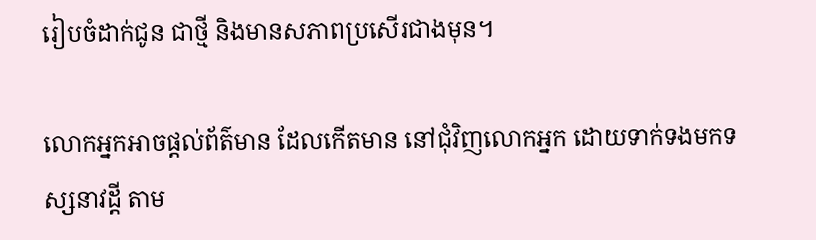រៀបចំដាក់ជូន ជាថ្មី និងមានសភាពប្រសើរជាងមុន។

លោកអ្នកអាចផ្ដល់ព័ត៌មាន ដែលកើតមាន នៅជុំវិញលោកអ្នក ដោយទាក់ទងមកទស្សនាវដ្ដី តាម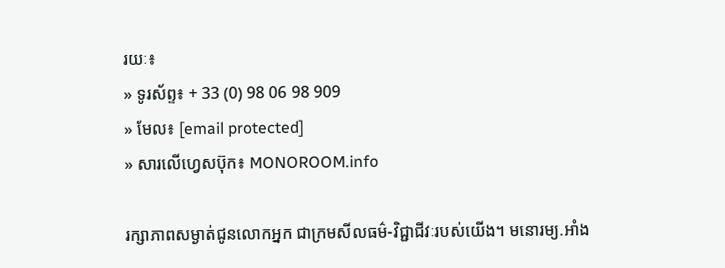រយៈ៖
» ទូរស័ព្ទ៖ + 33 (0) 98 06 98 909
» មែល៖ [email protected]
» សារលើហ្វេសប៊ុក៖ MONOROOM.info

រក្សាភាពសម្ងាត់ជូនលោកអ្នក ជាក្រមសីលធម៌-វិជ្ជាជីវៈរបស់យើង។ មនោរម្យ.អាំង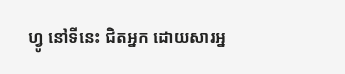ហ្វូ នៅទីនេះ ជិតអ្នក ដោយសារអ្ន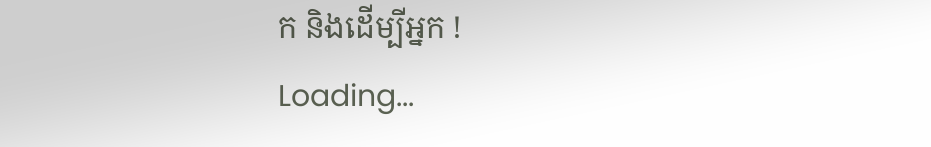ក និងដើម្បីអ្នក !
Loading...